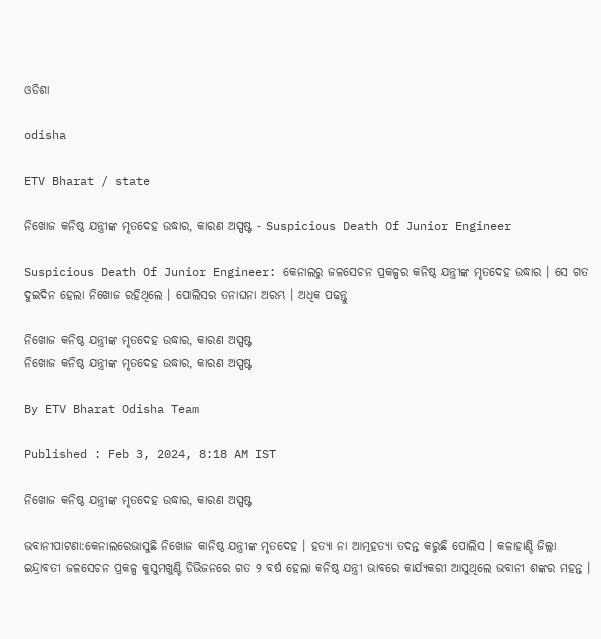ଓଡିଶା

odisha

ETV Bharat / state

ନିଖୋଜ କନିଷ୍ଠ ଯନ୍ତ୍ରୀଙ୍କ ମୃତଦେହ ଉଦ୍ଧାର, କାରଣ ଅସ୍ପଷ୍ଟ - Suspicious Death Of Junior Engineer

Suspicious Death Of Junior Engineer: କେନାଲରୁ ଜଳସେଚନ ପ୍ରକଳ୍ପର କନିଷ୍ଠ ଯନ୍ତ୍ରୀଙ୍କ ମୃତଦେହ ଉଦ୍ଧାର । ସେ ଗତ ଦୁଇଦିନ ହେଲା ନିଖୋଜ ରହିଥିଲେ । ପୋଲିସର ତନାଘନା ଅରମ୍ଭ । ଅଧିକ ପଢନ୍ତୁ

ନିଖୋଜ କନିଷ୍ଠ ଯନ୍ତ୍ରୀଙ୍କ ମୃତଦେହ ଉଦ୍ଧାର, କାରଣ ଅସ୍ପଷ୍ଟ
ନିଖୋଜ କନିଷ୍ଠ ଯନ୍ତ୍ରୀଙ୍କ ମୃତଦେହ ଉଦ୍ଧାର, କାରଣ ଅସ୍ପଷ୍ଟ

By ETV Bharat Odisha Team

Published : Feb 3, 2024, 8:18 AM IST

ନିଖୋଜ କନିଷ୍ଠ ଯନ୍ତ୍ରୀଙ୍କ ମୃତଦେହ ଉଦ୍ଧାର, କାରଣ ଅସ୍ପଷ୍ଟ

ଭବାନୀପାଟଣା:କେନାଲରେଭାସୁଛି ନିଖୋଜ କାନିଷ୍ଠ ଯନ୍ତ୍ରୀଙ୍କ ମୃତଦେହ । ହତ୍ୟା ନା ଆତ୍ମହତ୍ୟା ତଦନ୍ତ କରୁଛି ପୋଲିସ । କଳାହାଣ୍ଡି ଜିଲ୍ଲା ଇନ୍ଦ୍ରାବତୀ ଜଳସେଚନ ପ୍ରକଳ୍ପ କୁସୁମଖୁଣ୍ଟି ଡିଭିଜନରେ ଗତ ୨ ବର୍ଷ ହେଲା କନିଷ୍ଠ ଯନ୍ତ୍ରୀ ଭାବରେ କାର୍ଯ୍ୟକରୀ ଆସୁଥିଲେ ଭବାନୀ ଶଙ୍କର ମହନ୍ତ ।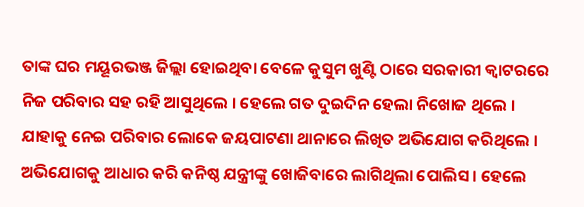ତାଙ୍କ ଘର ମୟୂରଭଞ୍ଜ ଜିଲ୍ଲା ହୋଇଥିବା ବେଳେ କୁସୁମ ଖୁଣ୍ଟି ଠାରେ ସରକାରୀ କ୍ଵାଟରରେ ନିଜ ପରିବାର ସହ ରହି ଆସୁଥିଲେ । ହେଲେ ଗତ ଦୁଇଦିନ ହେଲା ନିଖୋଜ ଥିଲେ । ଯାହାକୁ ନେଇ ପରିବାର ଲୋକେ ଜୟପାଟଣା ଥାନାରେ ଲିଖିତ ଅଭିଯୋଗ କରିଥିଲେ । ଅଭିଯୋଗକୁ ଆଧାର କରି କନିଷ୍ଠ ଯନ୍ତ୍ରୀଙ୍କୁ ଖୋଜିବାରେ ଲାଗିଥିଲା ପୋଲିସ । ହେଲେ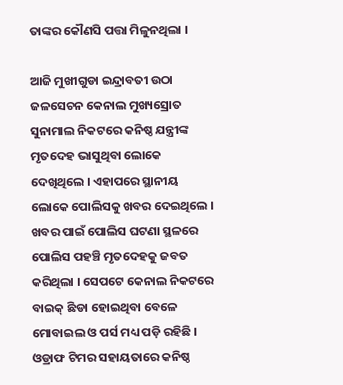ତାଙ୍କର କୌଣସି ପତ୍ତା ମିଳୁନଥିଲା ।

ଆଜି ମୁଖୀଗୁଡା ଇନ୍ଦ୍ରାବତୀ ଉଠା ଜଳସେଚନ କେନାଲ ମୁଖ୍ୟସ୍ରୋତ ସୁନାମାଲ ନିକଟରେ କନିଷ୍ଠ ଯନ୍ତ୍ରୀଙ୍କ ମୃତଦେହ ଭାସୁଥିବା ଲୋକେ ଦେଖିଥିଲେ । ଏହାପରେ ସ୍ଥାନୀୟ ଲୋକେ ପୋଲିସକୁ ଖବର ଦେଇଥିଲେ । ଖବର ପାଇଁ ପୋଲିସ ଘଟଣା ସ୍ଥଳରେ ପୋଲିସ ପହଞ୍ଚି ମୃତଦେହକୁ ଜବତ କରିଥିଲା । ସେପଟେ କେନାଲ ନିକଟରେ ବାଇକ୍ ଛିଡା ହୋଇଥିବା ବେଳେ ମୋବାଇଲ ଓ ପର୍ସ ମଧ୍ୟ ପଡ଼ି ରହିଛି । ଓଡ୍ରାଫ ଟିମର ସହାୟତାରେ କନିଷ୍ଠ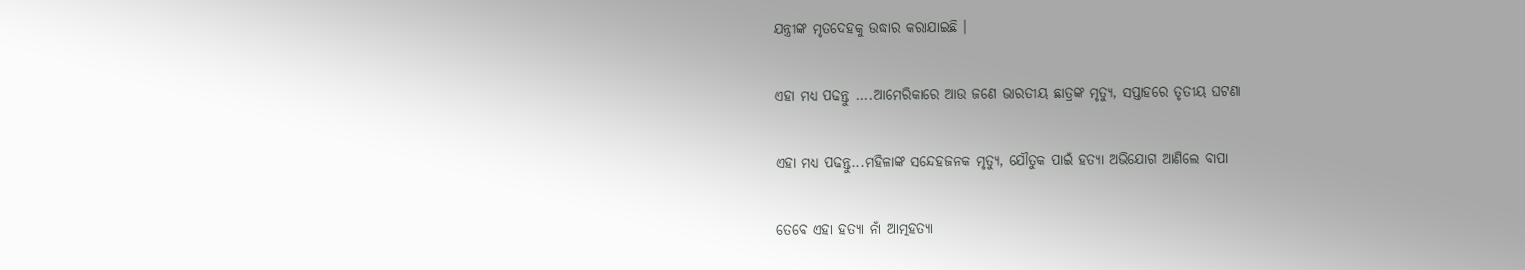ଯନ୍ତ୍ରୀଙ୍କ ମୃତଦେହକୁ ଉଦ୍ଧାର କରାଯାଇଛି ।

ଏହା ମଧ୍ୟ ପଢନ୍ତୁ ....ଆମେରିକାରେ ଆଉ ଜଣେ ଭାରତୀୟ ଛାତ୍ରଙ୍କ ମୃତ୍ୟୁ, ସପ୍ତାହରେ ତୃତୀୟ ଘଟଣା

ଏହା ମଧ୍ୟ ପଢନ୍ତୁ...ମହିଳାଙ୍କ ସନ୍ଦେହଜନକ ମୃତ୍ୟୁ, ଯୌତୁକ ପାଇଁ ହତ୍ୟା ଅଭିଯୋଗ ଆଣିଲେ ବାପା

ତେବେ ଏହା ହତ୍ୟା ନାଁ ଆତ୍ମହତ୍ୟା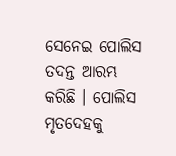ସେନେଇ ପୋଲିସ ତଦନ୍ତ ଆରମ୍ଭ କରିଛି । ପୋଲିସ ମୃତଦେହକୁ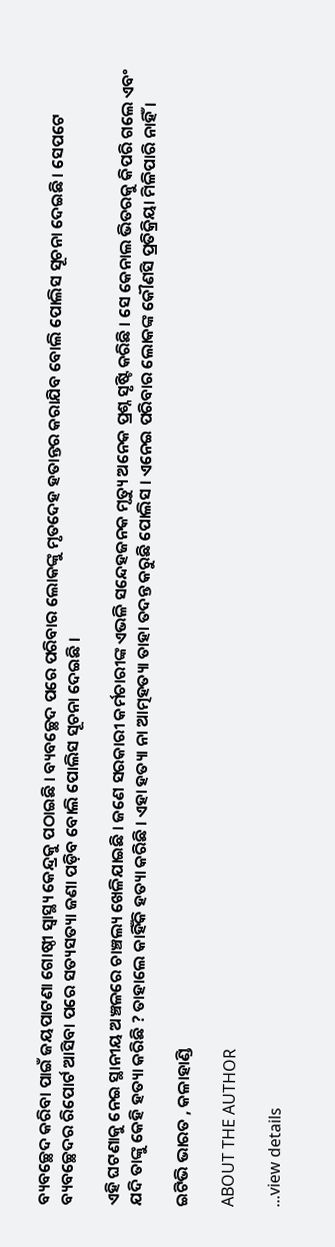ବ୍ୟବଚ୍ଛେଦ କରିବା ପାଇଁ ଜୟପାଟଣା ଗୋଷ୍ଠୀ ସ୍ୱାସ୍ଥ୍ୟ କେନ୍ଦ୍ରକୁ ପଠାଇଛି । ବ୍ୟବଚ୍ଛେଦ ପରେ ପରିବାର ଲୋକଙ୍କୁ ମୃତଦେହ ହତାନ୍ତର କରାଯିବ ବୋଲି ପୋଲିସ ସୂଚନା ଦେଇଛି । ସେପଟେ ବ୍ୟବଚ୍ଛେଦର ରିପୋର୍ଟ ଆସିବା ପରେ ସତ୍ୟସତ୍ୟା ଜଣା ପଡ଼ିବ ବୋଲି ପୋଲିସ ସୂଚନା ଦେଇଛି ।

ଏହି ଘଟଣାକୁ ନେଇ ସ୍ଥାନୀୟ ଅଞ୍ଚଳରେ ଚାଞ୍ଚଲ୍ୟ ଖେଳିଯାଇଛି । ଜଣେ ସରକାରୀ କର୍ମଚାରୀଙ୍କ ଏଭଳି ସନ୍ଦେହଜନକ ମୃତ୍ୟୁ ଅନେକ ପ୍ରଶ୍ନ ସୃଷ୍ଟି କରିଛି । ସେ କେନାଲ ଭିତରକୁ କିପରି ଗଲେ ଏବଂ ଯଦି ତାଙ୍କୁ କେହି ହତ୍ୟା କରିଛି ? ତାହାଲେ କାହିଁକି ହତ୍ୟା କରିଛି । ଏହା ହତ୍ୟା ନା ଆତ୍ମହତ୍ୟା ତାହା ତଦନ୍ତ କରୁଛି ପୋଲିସ । ଏନେଇ ପରିବାର ଲୋକଙ୍କ କୌଣସି ପ୍ରତିକ୍ରିୟା ମିଳିପାରି ନାହିଁ ।

ଇଟିଭି ଭାରତ , କଳାହାଣ୍ଡି

ABOUT THE AUTHOR

...view details